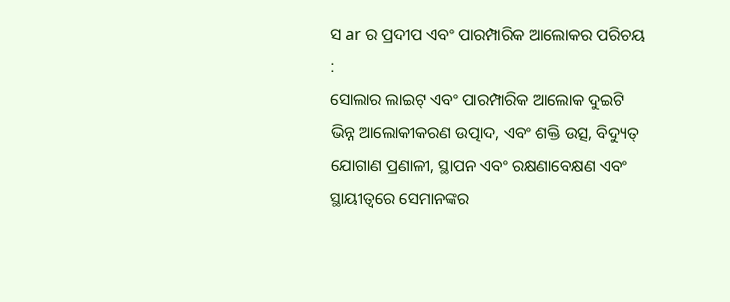ସ ar ର ପ୍ରଦୀପ ଏବଂ ପାରମ୍ପାରିକ ଆଲୋକର ପରିଚୟ :
ସୋଲାର ଲାଇଟ୍ ଏବଂ ପାରମ୍ପାରିକ ଆଲୋକ ଦୁଇଟି ଭିନ୍ନ ଆଲୋକୀକରଣ ଉତ୍ପାଦ, ଏବଂ ଶକ୍ତି ଉତ୍ସ, ବିଦ୍ୟୁତ୍ ଯୋଗାଣ ପ୍ରଣାଳୀ, ସ୍ଥାପନ ଏବଂ ରକ୍ଷଣାବେକ୍ଷଣ ଏବଂ ସ୍ଥାୟୀତ୍ୱରେ ସେମାନଙ୍କର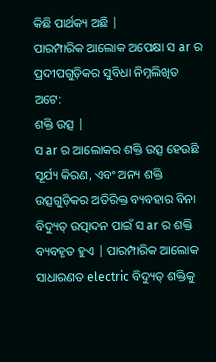କିଛି ପାର୍ଥକ୍ୟ ଅଛି |
ପାରମ୍ପାରିକ ଆଲୋକ ଅପେକ୍ଷା ସ ar ର ପ୍ରଦୀପଗୁଡ଼ିକର ସୁବିଧା ନିମ୍ନଲିଖିତ ଅଟେ:
ଶକ୍ତି ଉତ୍ସ |
ସ ar ର ଆଲୋକର ଶକ୍ତି ଉତ୍ସ ହେଉଛି ସୂର୍ଯ୍ୟ କିରଣ, ଏବଂ ଅନ୍ୟ ଶକ୍ତି ଉତ୍ସଗୁଡ଼ିକର ଅତିରିକ୍ତ ବ୍ୟବହାର ବିନା ବିଦ୍ୟୁତ୍ ଉତ୍ପାଦନ ପାଇଁ ସ ar ର ଶକ୍ତି ବ୍ୟବହୃତ ହୁଏ | ପାରମ୍ପାରିକ ଆଲୋକ ସାଧାରଣତ electric ବିଦ୍ୟୁତ୍ ଶକ୍ତିକୁ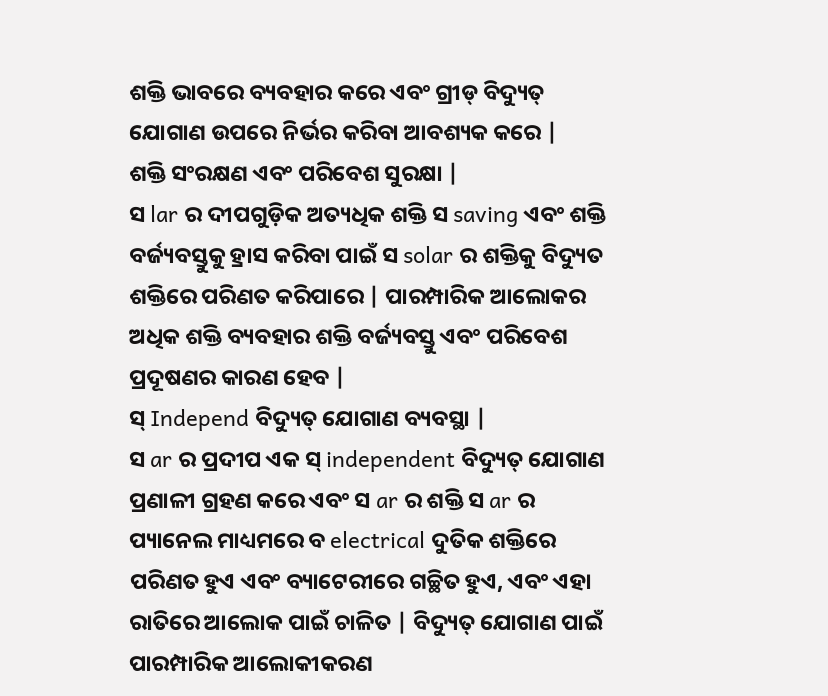ଶକ୍ତି ଭାବରେ ବ୍ୟବହାର କରେ ଏବଂ ଗ୍ରୀଡ୍ ବିଦ୍ୟୁତ୍ ଯୋଗାଣ ଉପରେ ନିର୍ଭର କରିବା ଆବଶ୍ୟକ କରେ |
ଶକ୍ତି ସଂରକ୍ଷଣ ଏବଂ ପରିବେଶ ସୁରକ୍ଷା |
ସ lar ର ଦୀପଗୁଡ଼ିକ ଅତ୍ୟଧିକ ଶକ୍ତି ସ saving ଏବଂ ଶକ୍ତି ବର୍ଜ୍ୟବସ୍ତୁକୁ ହ୍ରାସ କରିବା ପାଇଁ ସ solar ର ଶକ୍ତିକୁ ବିଦ୍ୟୁତ ଶକ୍ତିରେ ପରିଣତ କରିପାରେ | ପାରମ୍ପାରିକ ଆଲୋକର ଅଧିକ ଶକ୍ତି ବ୍ୟବହାର ଶକ୍ତି ବର୍ଜ୍ୟବସ୍ତୁ ଏବଂ ପରିବେଶ ପ୍ରଦୂଷଣର କାରଣ ହେବ |
ସ୍ Independ ବିଦ୍ୟୁତ୍ ଯୋଗାଣ ବ୍ୟବସ୍ଥା |
ସ ar ର ପ୍ରଦୀପ ଏକ ସ୍ independent ବିଦ୍ୟୁତ୍ ଯୋଗାଣ ପ୍ରଣାଳୀ ଗ୍ରହଣ କରେ ଏବଂ ସ ar ର ଶକ୍ତି ସ ar ର ପ୍ୟାନେଲ ମାଧ୍ୟମରେ ବ electrical ଦୁତିକ ଶକ୍ତିରେ ପରିଣତ ହୁଏ ଏବଂ ବ୍ୟାଟେରୀରେ ଗଚ୍ଛିତ ହୁଏ, ଏବଂ ଏହା ରାତିରେ ଆଲୋକ ପାଇଁ ଚାଳିତ | ବିଦ୍ୟୁତ୍ ଯୋଗାଣ ପାଇଁ ପାରମ୍ପାରିକ ଆଲୋକୀକରଣ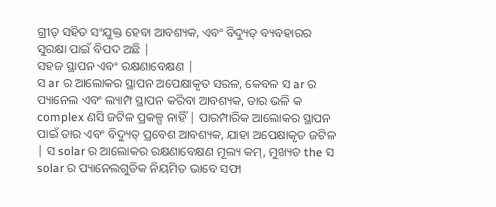ଗ୍ରୀଡ୍ ସହିତ ସଂଯୁକ୍ତ ହେବା ଆବଶ୍ୟକ, ଏବଂ ବିଦ୍ୟୁତ୍ ବ୍ୟବହାରର ସୁରକ୍ଷା ପାଇଁ ବିପଦ ଅଛି |
ସହଜ ସ୍ଥାପନ ଏବଂ ରକ୍ଷଣାବେକ୍ଷଣ |
ସ ar ର ଆଲୋକର ସ୍ଥାପନ ଅପେକ୍ଷାକୃତ ସରଳ, କେବଳ ସ ar ର ପ୍ୟାନେଲ ଏବଂ ଲ୍ୟାମ୍ପ ସ୍ଥାପନ କରିବା ଆବଶ୍ୟକ, ତାର ଭଳି କ complex ଣସି ଜଟିଳ ପ୍ରକଳ୍ପ ନାହିଁ | ପାରମ୍ପାରିକ ଆଲୋକର ସ୍ଥାପନ ପାଇଁ ତାର ଏବଂ ବିଦ୍ୟୁତ୍ ପ୍ରବେଶ ଆବଶ୍ୟକ, ଯାହା ଅପେକ୍ଷାକୃତ ଜଟିଳ | ସ solar ର ଆଲୋକର ରକ୍ଷଣାବେକ୍ଷଣ ମୂଲ୍ୟ କମ୍, ମୁଖ୍ୟତ the ସ solar ର ପ୍ୟାନେଲଗୁଡିକ ନିୟମିତ ଭାବେ ସଫା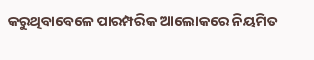କରୁଥିବାବେଳେ ପାରମ୍ପରିକ ଆଲୋକରେ ନିୟମିତ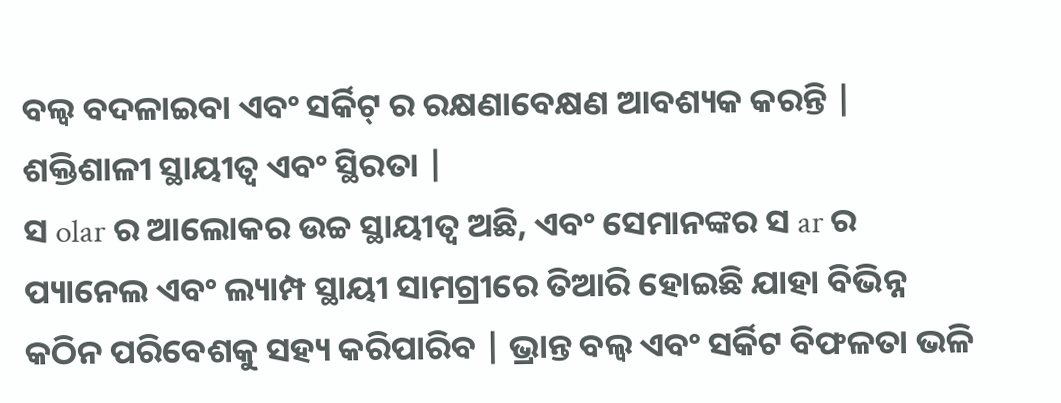ବଲ୍ବ ବଦଳାଇବା ଏବଂ ସର୍କିଟ୍ ର ରକ୍ଷଣାବେକ୍ଷଣ ଆବଶ୍ୟକ କରନ୍ତି |
ଶକ୍ତିଶାଳୀ ସ୍ଥାୟୀତ୍ୱ ଏବଂ ସ୍ଥିରତା |
ସ olar ର ଆଲୋକର ଉଚ୍ଚ ସ୍ଥାୟୀତ୍ୱ ଅଛି, ଏବଂ ସେମାନଙ୍କର ସ ar ର ପ୍ୟାନେଲ ଏବଂ ଲ୍ୟାମ୍ପ ସ୍ଥାୟୀ ସାମଗ୍ରୀରେ ତିଆରି ହୋଇଛି ଯାହା ବିଭିନ୍ନ କଠିନ ପରିବେଶକୁ ସହ୍ୟ କରିପାରିବ | ଭ୍ରାନ୍ତ ବଲ୍ବ ଏବଂ ସର୍କିଟ ବିଫଳତା ଭଳି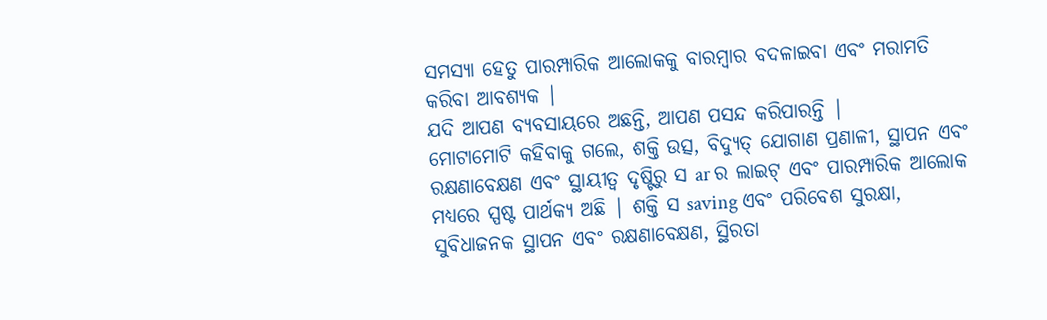ସମସ୍ୟା ହେତୁ ପାରମ୍ପାରିକ ଆଲୋକକୁ ବାରମ୍ବାର ବଦଳାଇବା ଏବଂ ମରାମତି କରିବା ଆବଶ୍ୟକ |
ଯଦି ଆପଣ ବ୍ୟବସାୟରେ ଅଛନ୍ତି, ଆପଣ ପସନ୍ଦ କରିପାରନ୍ତି |
ମୋଟାମୋଟି କହିବାକୁ ଗଲେ, ଶକ୍ତି ଉତ୍ସ, ବିଦ୍ୟୁତ୍ ଯୋଗାଣ ପ୍ରଣାଳୀ, ସ୍ଥାପନ ଏବଂ ରକ୍ଷଣାବେକ୍ଷଣ ଏବଂ ସ୍ଥାୟୀତ୍ୱ ଦୃଷ୍ଟିରୁ ସ ar ର ଲାଇଟ୍ ଏବଂ ପାରମ୍ପାରିକ ଆଲୋକ ମଧ୍ୟରେ ସ୍ପଷ୍ଟ ପାର୍ଥକ୍ୟ ଅଛି | ଶକ୍ତି ସ saving ଏବଂ ପରିବେଶ ସୁରକ୍ଷା, ସୁବିଧାଜନକ ସ୍ଥାପନ ଏବଂ ରକ୍ଷଣାବେକ୍ଷଣ, ସ୍ଥିରତା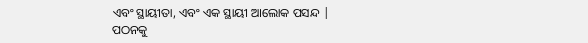ଏବଂ ସ୍ଥାୟୀତା, ଏବଂ ଏକ ସ୍ଥାୟୀ ଆଲୋକ ପସନ୍ଦ |
ପଠନକୁ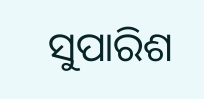ସୁପାରିଶ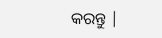କରନ୍ତୁ |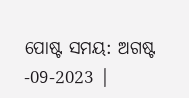ପୋଷ୍ଟ ସମୟ: ଅଗଷ୍ଟ -09-2023 |